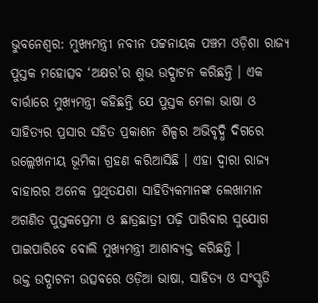ଭୁବନେଶ୍ୱର: ମୁଖ୍ୟମନ୍ତ୍ରୀ ନବୀନ ପଟ୍ଟନାୟକ ପଞ୍ଚମ ଓଡ଼ିଶା ରାଜ୍ୟ ପୁସ୍ତକ ମହୋତ୍ସବ ‘ଅକ୍ଷର’ର ଶୁଭ ଉଦ୍ଘାଟନ କରିଛନ୍ତି । ଏକ ବାର୍ତ୍ତାରେ ମୁଖ୍ୟମନ୍ତ୍ରୀ କହିଛନ୍ତି ଯେ ପୁସ୍ତକ ମେଳା ଭାଷା ଓ ସାହିତ୍ୟର ପ୍ରସାର ସହିତ ପ୍ରକାଶନ ଶିଳ୍ପର ଅଭିବୃଦ୍ଧି ଦିଗରେ ଉଲ୍ଲେଖନୀୟ ଭୂମିକା ଗ୍ରହଣ କରିଆସିଛି । ଏହା ଦ୍ୱାରା ରାଜ୍ୟ ବାହାରର ଅନେକ ପ୍ରଥିତଯଶା ସାହିତ୍ୟିକମାନଙ୍କ ଲେଖାମାନ ଅଗଣିତ ପୁସ୍ତକପ୍ରେମୀ ଓ ଛାତ୍ରଛାତ୍ରୀ ପଢ଼ି ପାରିବାର ସୁଯୋଗ ପାଇପାରିବେ ବୋଲି ମୁଖ୍ୟମନ୍ତ୍ରୀ ଆଶାବ୍ୟକ୍ତ କରିଛନ୍ତି ।
ଉକ୍ତ ଉଦ୍ଘାଟନୀ ଉତ୍ସବରେ ଓଡ଼ିଆ ଭାଷା, ସାହିତ୍ୟ ଓ ସଂସ୍କୃତି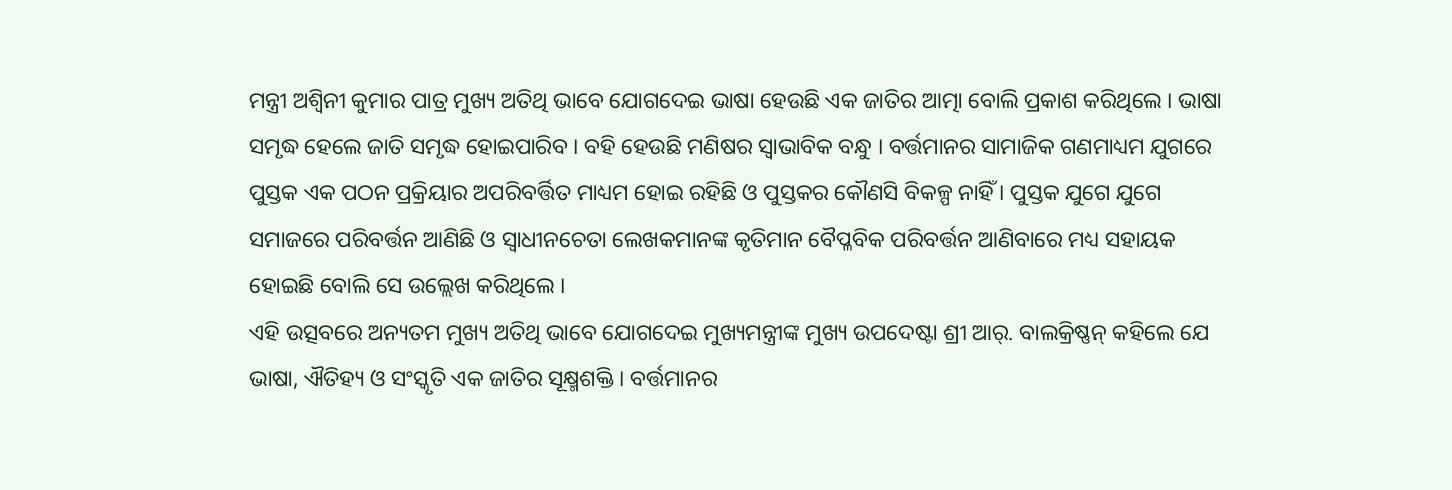ମନ୍ତ୍ରୀ ଅଶ୍ୱିନୀ କୁମାର ପାତ୍ର ମୁଖ୍ୟ ଅତିଥି ଭାବେ ଯୋଗଦେଇ ଭାଷା ହେଉଛି ଏକ ଜାତିର ଆତ୍ମା ବୋଲି ପ୍ରକାଶ କରିଥିଲେ । ଭାଷା ସମୃଦ୍ଧ ହେଲେ ଜାତି ସମୃଦ୍ଧ ହୋଇପାରିବ । ବହି ହେଉଛି ମଣିଷର ସ୍ୱାଭାବିକ ବନ୍ଧୁ । ବର୍ତ୍ତମାନର ସାମାଜିକ ଗଣମାଧ୍ୟମ ଯୁଗରେ ପୁସ୍ତକ ଏକ ପଠନ ପ୍ରକ୍ରିୟାର ଅପରିବର୍ତ୍ତିତ ମାଧ୍ୟମ ହୋଇ ରହିଛି ଓ ପୁସ୍ତକର କୌଣସି ବିକଳ୍ପ ନାହିଁ । ପୁସ୍ତକ ଯୁଗେ ଯୁଗେ ସମାଜରେ ପରିବର୍ତ୍ତନ ଆଣିଛି ଓ ସ୍ୱାଧୀନଚେତା ଲେଖକମାନଙ୍କ କୃତିମାନ ବୈପ୍ଳବିକ ପରିବର୍ତ୍ତନ ଆଣିବାରେ ମଧ୍ୟ ସହାୟକ ହୋଇଛି ବୋଲି ସେ ଉଲ୍ଲେଖ କରିଥିଲେ ।
ଏହି ଉତ୍ସବରେ ଅନ୍ୟତମ ମୁଖ୍ୟ ଅତିଥି ଭାବେ ଯୋଗଦେଇ ମୁଖ୍ୟମନ୍ତ୍ରୀଙ୍କ ମୁଖ୍ୟ ଉପଦେଷ୍ଟା ଶ୍ରୀ ଆର୍. ବାଲକ୍ରିଷ୍ଣନ୍ କହିଲେ ଯେ ଭାଷା, ଐତିହ୍ୟ ଓ ସଂସ୍କୃତି ଏକ ଜାତିର ସୂକ୍ଷ୍ମଶକ୍ତି । ବର୍ତ୍ତମାନର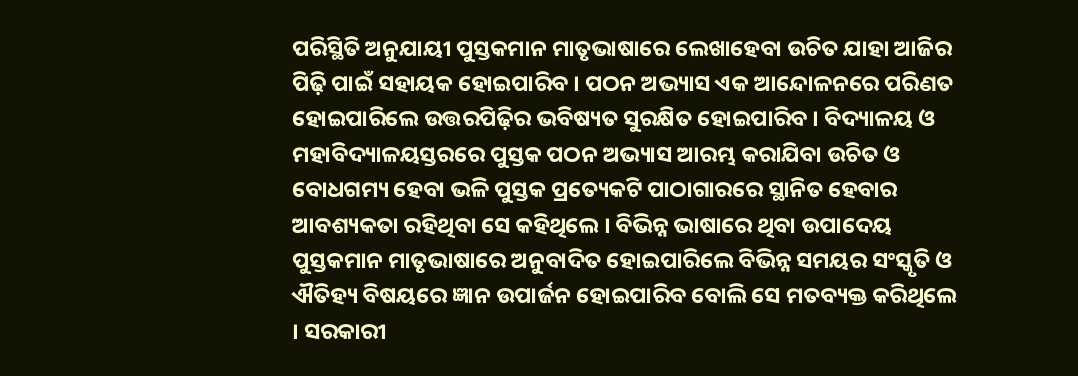ପରିସ୍ଥିତି ଅନୁଯାୟୀ ପୁସ୍ତକମାନ ମାତୃଭାଷାରେ ଲେଖାହେବା ଉଚିତ ଯାହା ଆଜିର ପିଢ଼ି ପାଇଁ ସହାୟକ ହୋଇପାରିବ । ପଠନ ଅଭ୍ୟାସ ଏକ ଆନ୍ଦୋଳନରେ ପରିଣତ ହୋଇପାରିଲେ ଉତ୍ତରପିଢ଼ିର ଭବିଷ୍ୟତ ସୁରକ୍ଷିତ ହୋଇପାରିବ । ବିଦ୍ୟାଳୟ ଓ ମହାବିଦ୍ୟାଳୟସ୍ତରରେ ପୁସ୍ତକ ପଠନ ଅଭ୍ୟାସ ଆରମ୍ଭ କରାଯିବା ଉଚିତ ଓ ବୋଧଗମ୍ୟ ହେବା ଭଳି ପୁସ୍ତକ ପ୍ରତ୍ୟେକଟି ପାଠାଗାରରେ ସ୍ଥାନିତ ହେବାର ଆବଶ୍ୟକତା ରହିଥିବା ସେ କହିଥିଲେ । ବିଭିନ୍ନ ଭାଷାରେ ଥିବା ଉପାଦେୟ ପୁସ୍ତକମାନ ମାତୃଭାଷାରେ ଅନୁବାଦିତ ହୋଇପାରିଲେ ବିଭିନ୍ନ ସମୟର ସଂସ୍କୃତି ଓ ଐତିହ୍ୟ ବିଷୟରେ ଜ୍ଞାନ ଉପାର୍ଜନ ହୋଇପାରିବ ବୋଲି ସେ ମତବ୍ୟକ୍ତ କରିଥିଲେ । ସରକାରୀ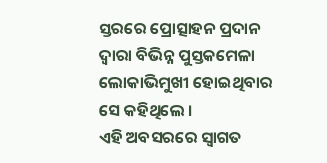ସ୍ତରରେ ପ୍ରୋତ୍ସାହନ ପ୍ରଦାନ ଦ୍ୱାରା ବିଭିନ୍ନ ପୁସ୍ତକମେଳା ଲୋକାଭିମୁଖୀ ହୋଇଥିବାର ସେ କହିଥିଲେ ।
ଏହି ଅବସରରେ ସ୍ୱାଗତ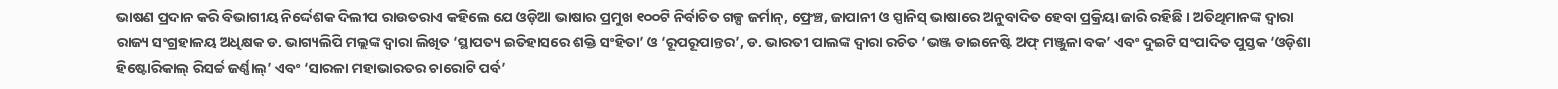ଭାଷଣ ପ୍ରଦାନ କରି ବିଭାଗୀୟ ନିର୍ଦ୍ଦେଶକ ଦିଲୀପ ରାଉତରାଏ କହିଲେ ଯେ ଓଡ଼ିଆ ଭାଷାର ପ୍ରମୁଖ ୧୦୦ଟି ନିର୍ବାଚିତ ଗଳ୍ପ ଜର୍ମାନ୍, ଫ୍ରେଞ୍ଚ, ଜାପାନୀ ଓ ସ୍ପାନିସ୍ ଭାଷାରେ ଅନୁବାଦିତ ହେବା ପ୍ରକ୍ରିୟା ଜାରି ରହିଛି । ଅତିଥିମାନଙ୍କ ଦ୍ୱାରା ରାଜ୍ୟ ସଂଗ୍ରହାଳୟ ଅଧିକ୍ଷକ ଡ. ଭାଗ୍ୟଲିପି ମଲ୍ଲଙ୍କ ଦ୍ୱାରା ଲିଖିତ ‘ସ୍ଥାପତ୍ୟ ଇତିହାସରେ ଶକ୍ତି ସଂହିତା’ ଓ ‘ରୂପରୂପାନ୍ତର’, ଡ. ଭାରତୀ ପାଲଙ୍କ ଦ୍ୱାରା ରଚିତ ‘ଭଞ୍ଜ ଡାଇନେଷ୍ଟି ଅଫ୍ ମଞ୍ଜୁଳା ବକ’ ଏବଂ ଦୁଇଟି ସଂପାଦିତ ପୁସ୍ତକ ‘ଓଡ଼ିଶା ହିଷ୍ଟୋରିକାଲ୍ ରିସର୍ଚ୍ଚ ଜର୍ଣ୍ଣାଲ୍’ ଏବଂ ‘ସାରଳା ମହାଭାରତର ଚାରୋଟି ପର୍ବ’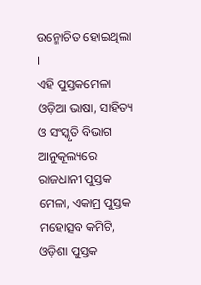ଉନ୍ମୋଚିତ ହୋଇଥିଲା ।
ଏହି ପୁସ୍ତକମେଳା ଓଡ଼ିଆ ଭାଷା, ସାହିତ୍ୟ ଓ ସଂସ୍କୃତି ବିଭାଗ ଆନୁକୂଲ୍ୟରେ ରାଜଧାନୀ ପୁସ୍ତକ ମେଳା, ଏକାମ୍ର ପୁସ୍ତକ ମହୋତ୍ସବ କମିଟି, ଓଡ଼ିଶା ପୁସ୍ତକ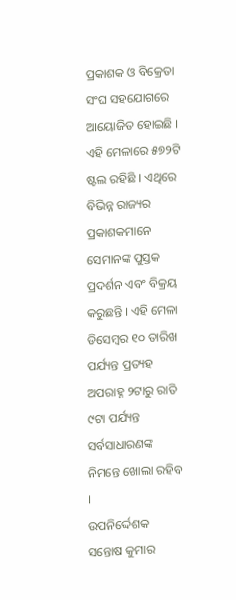ପ୍ରକାଶକ ଓ ବିକ୍ରେତା ସଂଘ ସହଯୋଗରେ ଆୟୋଜିତ ହୋଇଛି । ଏହି ମେଳାରେ ୫୭୨ଟି ଷ୍ଟଲ ରହିଛି । ଏଥିରେ ବିଭିନ୍ନ ରାଜ୍ୟର ପ୍ରକାଶକମାନେ ସେମାନଙ୍କ ପୁସ୍ତକ ପ୍ରଦର୍ଶନ ଏବଂ ବିକ୍ରୟ କରୁଛନ୍ତି । ଏହି ମେଳା ଡିସେମ୍ବର ୧୦ ତାରିଖ ପର୍ଯ୍ୟନ୍ତ ପ୍ରତ୍ୟହ ଅପରାହ୍ନ ୨ଟାରୁ ରାତି ୯ଟା ପର୍ଯ୍ୟନ୍ତ ସର୍ବସାଧାରଣଙ୍କ ନିମନ୍ତେ ଖୋଲା ରହିବ ।
ଉପନିର୍ଦ୍ଦେଶକ ସନ୍ତୋଷ କୁମାର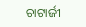ଚାଟାର୍ଜୀ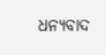ଧନ୍ୟବାଦ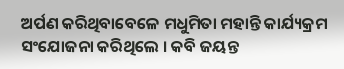ଅର୍ପଣ କରିଥିବାବେଳେ ମଧୁମିତା ମହାନ୍ତି କାର୍ଯ୍ୟକ୍ରମ ସଂଯୋଜନା କରିଥିଲେ । କବି ଜୟନ୍ତ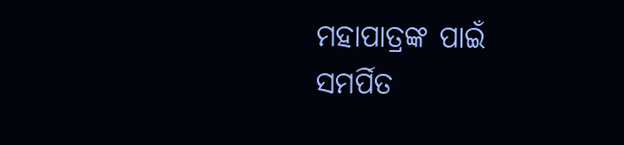ମହାପାତ୍ରଙ୍କ ପାଇଁ ସମର୍ପିତ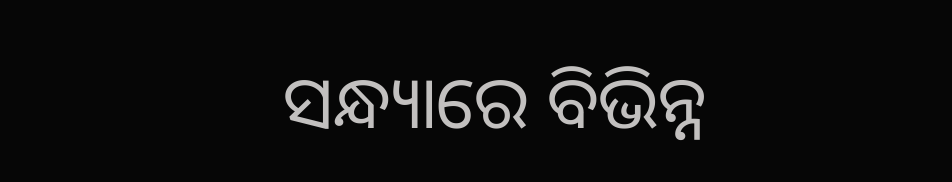ସନ୍ଧ୍ୟାରେ ବିଭିନ୍ନ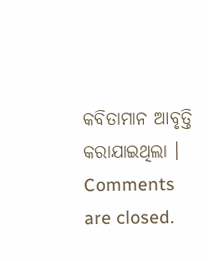କବିତାମାନ ଆବୃତ୍ତି କରାଯାଇଥିଲା ।
Comments are closed.